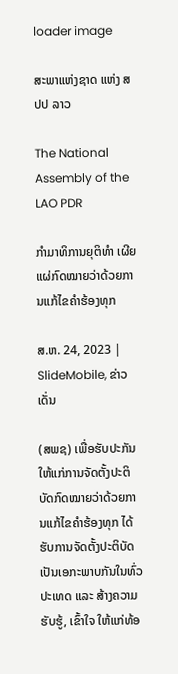loader image

ສະພາແຫ່ງຊາດ ແຫ່ງ ສປປ ລາວ

The National Assembly of the LAO PDR

ກຳມາທິການຍຸຕິທຳ ເຜີຍແຜ່ກົດໝາຍວ່າດ້ວຍການແກ້ໄຂຄຳຮ້ອງທຸກ

ສ.ຫ. 24, 2023 | SlideMobile, ຂ່າວເດັ່ນ

(ສພຊ) ເພື່ອຮັບປະກັນໃຫ້ແກ່ການຈັດຕັ້ງປະຕິບັດກົດໝາຍວ່າດ້ວຍການແກ້ໄຂຄຳຮ້ອງທຸກ ໄດ້ຮັບການຈັດຕັ້ງປະຕິບັດເປັນເອກະພາບກັນໃນທົ່ວປະເທດ ແລະ ສ້າງຄວາມຮັບຮູ້, ເຂົ້າໃຈ ໃຫ້ແກ່ທ້ອ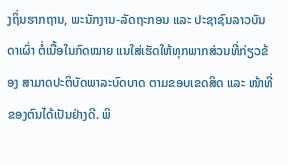ງຖິ່ນຮາກຖານ, ພະນັກງານ-ລັດຖະກອນ ແລະ ປະຊາຊົນລາວບັນດາເຜົ່າ ຕໍ່ເນື້ອໃນກົດໝາຍ ແນໃສ່ເຮັດໃຫ້ທຸກພາກສ່ວນທີ່ກ່ຽວຂ້ອງ ສາມາດປະຕິບັດພາລະບົດບາດ ຕາມຂອບເຂດສິດ ແລະ ໜ້າທີ່ຂອງຕົນໄດ້ເປັນຢ່າງດີ. ພິ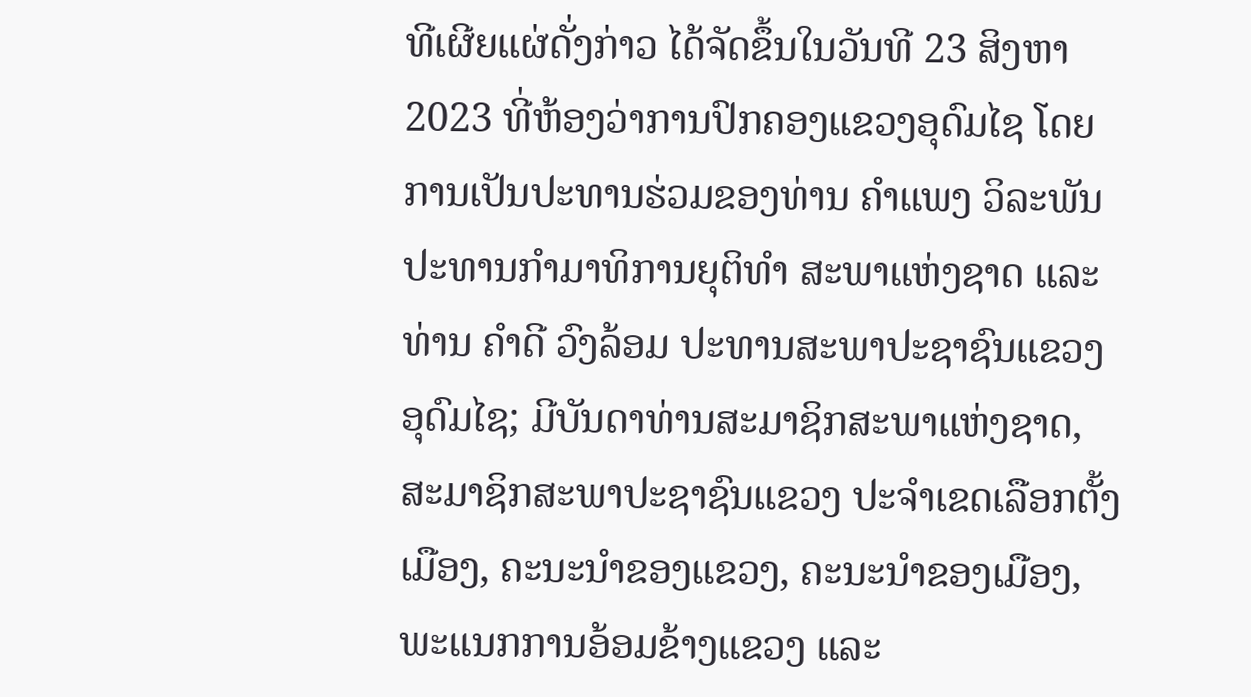ທີເຜີຍແຜ່ດັ່ງກ່າວ ໄດ້ຈັດຂຶ້ນໃນວັນທີ 23 ສິງຫາ 2023 ທີ່ຫ້ອງວ່າການປົກຄອງແຂວງອຸດົມໄຊ ໂດຍການເປັນປະທານຮ່ວມຂອງທ່ານ ຄຳແພງ ວິລະພັນ ປະທານກຳມາທິການຍຸຕິທຳ ສະພາແຫ່ງຊາດ ແລະ ທ່ານ ຄຳດີ ວົງລ້ອມ ປະທານສະພາປະຊາຊົນແຂວງອຸດົມໄຊ; ມີບັນດາທ່ານສະມາຊິກສະພາແຫ່ງຊາດ, ສະມາຊິກສະພາປະຊາຊົນແຂວງ ປະຈຳເຂດເລືອກຕັ້ງເມືອງ, ຄະນະນຳຂອງແຂວງ, ຄະນະນຳຂອງເມືອງ, ພະແນກການອ້ອມຂ້າງແຂວງ ແລະ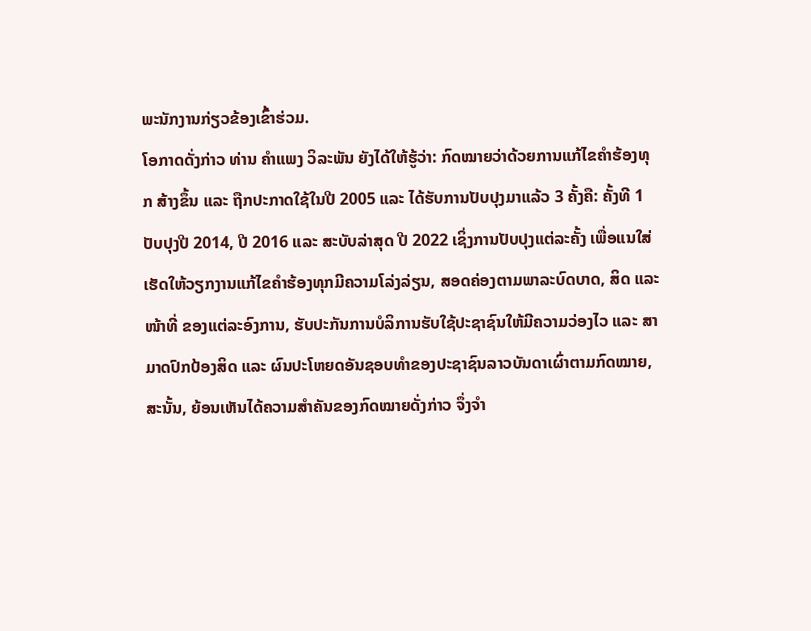ພະນັກງານກ່ຽວຂ້ອງເຂົ້າຮ່ວມ.
ໂອກາດດັ່ງກ່າວ ທ່ານ ຄໍາແພງ ວິລະພັນ ຍັງໄດ້ໃຫ້ຮູ້ວ່າ: ກົດໝາຍວ່າດ້ວຍການແກ້ໄຂຄຳຮ້ອງທຸກ ສ້າງຂຶ້ນ ແລະ ຖືກປະກາດໃຊ້ໃນປີ 2005 ແລະ ໄດ້ຮັບການປັບປຸງມາແລ້ວ 3 ຄັ້ງຄື: ຄັ້ງທີ 1 ປັບປຸງປີ 2014, ປີ 2016 ແລະ ສະບັບລ່າສຸດ ປີ 2022 ເຊິ່ງການປັບປຸງແຕ່ລະຄັ້ງ ເພື່ອແນໃສ່ເຮັດໃຫ້ວຽກງານແກ້ໄຂຄຳຮ້ອງທຸກມີຄວາມໂລ່ງລ່ຽນ, ສອດຄ່ອງຕາມພາລະບົດບາດ, ສິດ ແລະ ໜ້າທີ່ ຂອງແຕ່ລະອົງການ, ຮັບປະກັນການບໍລິການຮັບໃຊ້ປະຊາຊົນໃຫ້ມີຄວາມວ່ອງໄວ ແລະ ສາມາດປົກປ້ອງສິດ ແລະ ຜົນປະໂຫຍດອັນຊອບທຳຂອງປະຊາຊົນລາວບັນດາເຜົ່າຕາມກົດໝາຍ, ສະນັ້ນ, ຍ້ອນເຫັນໄດ້ຄວາມສຳຄັນຂອງກົດໝາຍດັ່ງກ່າວ ຈຶ່ງຈຳ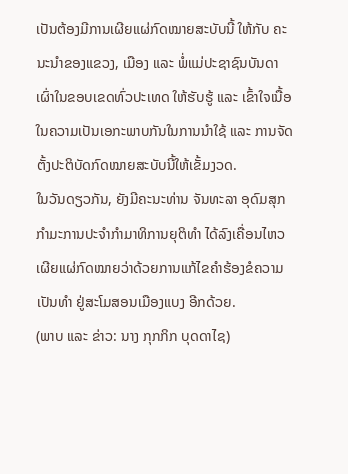ເປັນຕ້ອງມີການເຜີຍແຜ່ກົດໝາຍສະບັບນີ້ ໃຫ້ກັບ ຄະນະນຳຂອງແຂວງ, ເມືອງ ແລະ ພໍ່ແມ່ປະຊາຊົນບັນດາເຜົ່າໃນຂອບເຂດທົ່ວປະເທດ ໃຫ້ຮັບຮູ້ ແລະ ເຂົ້າໃຈເນື້ອໃນຄວາມເປັນເອກະພາບກັນໃນການນຳໃຊ້ ແລະ ການຈັດຕັ້ງປະຕິບັດກົດໝາຍສະບັບນີ້ໃຫ້ເຂັ້ມງວດ.
ໃນວັນດຽວກັນ, ຍັງມີຄະນະທ່ານ ຈັນທະລາ ອຸດົມສຸກ ກຳມະການປະຈຳກຳມາທິການຍຸຕິທຳ ໄດ້ລົງເຄື່ອນໄຫວເຜີຍແຜ່ກົດໝາຍວ່າດ້ວຍການແກ້ໄຂຄໍາຮ້ອງຂໍຄວາມເປັນທຳ ຢູ່ສະໂມສອນເມືອງແບງ ອີກດ້ວຍ.
(ພາບ ແລະ ຂ່າວ: ນາງ ກຸກກິກ ບຸດດາໄຊ)